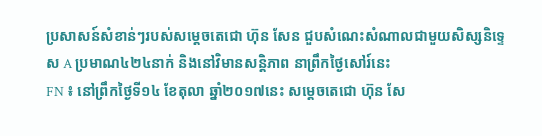ប្រសាសន៍សំខាន់ៗរបស់សម្តេចតេជោ ហ៊ុន សែន ជួបសំណេះសំណាលជាមួយសិស្សនិទ្ទេស A ប្រមាណ៤២៤នាក់ និងនៅវិមានសន្តិភាព នាព្រឹកថ្ងៃសៅរ៍នេះ
FN ៖ នៅព្រឹកថ្ងៃទី១៤ ខែតុលា ឆ្នាំ២០១៧នេះ សម្តេចតេជោ ហ៊ុន សែ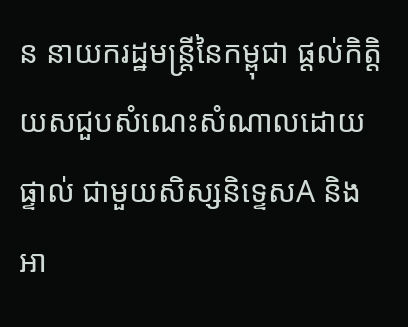ន នាយករដ្ឋមន្ត្រីនៃកម្ពុជា ផ្តល់កិត្តិយសជួបសំណេះសំណាលដោយផ្ទាល់ ជាមួយសិស្សនិទ្ទេសA និងអា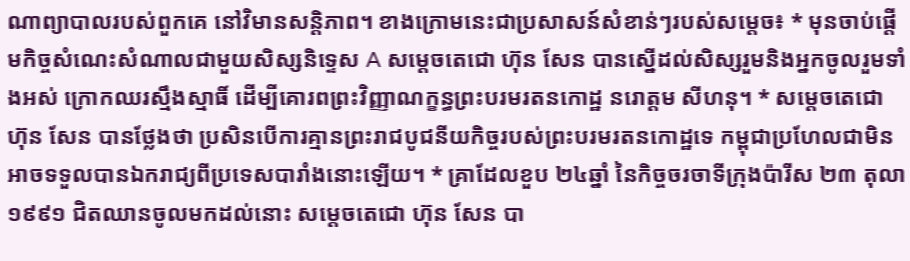ណាព្យាបាលរបស់ពួកគេ នៅវិមានសន្តិភាព។ ខាងក្រោមនេះជាប្រសាសន៍សំខាន់ៗរបស់សម្តេច៖ * មុនចាប់ផ្តើមកិច្ចសំណេះសំណាលជាមួយសិស្សនិទ្ទេស A សម្តេចតេជោ ហ៊ុន សែន បានស្នើដល់សិស្សរួមនិងអ្នកចូលរួមទាំងអស់ ក្រោកឈរស្មឹងស្មាធិ៍ ដើម្បីគោរពព្រះវិញ្ញាណក្ខន្ធព្រះបរមរតនកោដ្ឋ នរោត្តម សីហនុ។ * សម្តេចតេជោ ហ៊ុន សែន បានថ្លែងថា ប្រសិនបើការគ្មានព្រះរាជបូជនីយកិច្ចរបស់ព្រះបរមរតនកោដ្ឋទេ កម្ពុជាប្រហែលជាមិនអាចទទួលបានឯករាជ្យពីប្រទេសបារាំងនោះឡើយ។ * គ្រាដែលខួប ២៤ឆ្នាំ នៃកិច្ចចរចាទីក្រុងប៉ារីស ២៣ តុលា ១៩៩១ ជិតឈានចូលមកដល់នោះ សម្តេចតេជោ ហ៊ុន សែន បា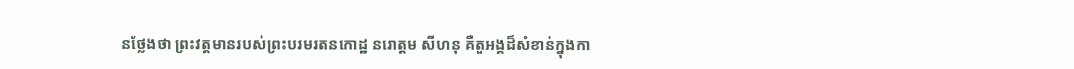នថ្លែងថា ព្រះវត្តមានរបស់ព្រះបរមរតនកោដ្ឋ នរោត្តម សីហនុ គឺតួអង្គដ៏សំខាន់ក្នុងកា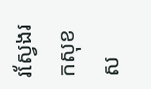រស្វែងរកសុខស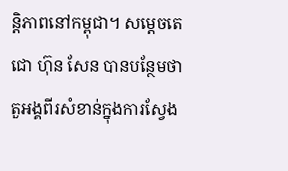ន្តិភាពនៅកម្ពុជា។ សម្តេចតេជោ ហ៊ុន សែន បានបន្ថែមថា តួអង្គពីរសំខាន់ក្នុងការស្វែង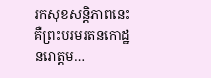រកសុខសន្តិភាពនេះ គឺព្រះបរមរតនកោដ្ឋ នរោត្តម…